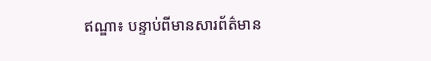ឥណ្ឌា៖ បន្ទាប់ពីមានសារព័ត៌មាន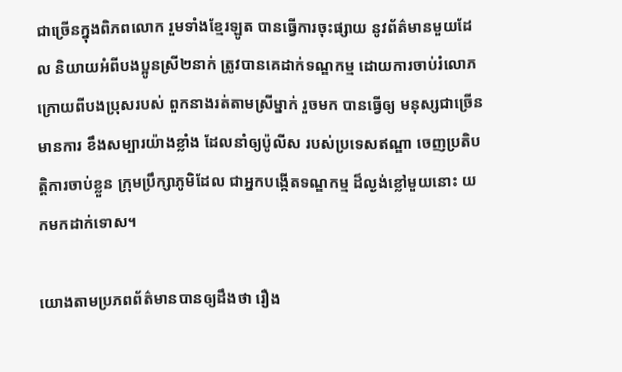ជាច្រើនក្នុងពិភពលោក រួមទាំងខ្មែរឡូត បានធ្វើការចុះផ្សាយ នូវព័ត៌មានមួយដែល និយាយអំពីបងប្អូនស្រី២នាក់ ត្រូវបានគេដាក់ទណ្ឌកម្ម ដោយការចាប់រំលោភ ក្រោយពីបងប្រុសរបស់ ពួកនាងរត់តាមស្រីម្នាក់ រួចមក បានធ្វើឲ្យ មនុស្សជាច្រើនមានការ ខឹងសម្បារយ៉ាងខ្លាំង ដែលនាំឲ្យប៉ូលីស របស់ប្រទេសឥណ្ឌា ចេញប្រតិបត្តិការចាប់ខ្លួន ក្រុមប្រឹក្សាភូមិដែល ជាអ្នកបង្កើតទណ្ឌកម្ម ដ៏ល្ងង់ខ្លៅមួយនោះ យកមកដាក់ទោស។

យោងតាមប្រភពព័ត៌មានបានឲ្យដឹងថា រឿង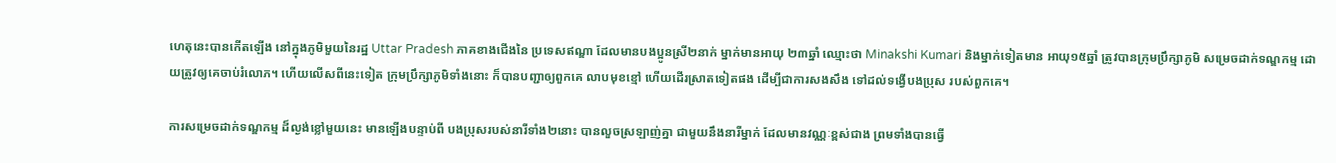ហេតុនេះបានកើតឡើង នៅក្នុងភូមិមួយនៃរដ្ឋ Uttar Pradesh ភាគខាងជើងនៃ ប្រទេសឥណ្ឌា ដែលមានបងប្អូនស្រី២នាក់ ម្នាក់មានអាយុ ២៣ឆ្នាំ ឈ្មោះថា Minakshi Kumari និងម្នាក់ទៀតមាន អាយុ១៥ឆ្នាំ ត្រូវបានក្រុមប្រឹក្សាភូមិ សម្រេចដាក់ទណ្ឌកម្ម ដោយត្រូវឲ្យគេចាប់រំលោភ។ ហើយលើសពីនេះទៀត ក្រុមប្រឹក្សាភូមិទាំងនោះ ក៏បានបញ្ជាឲ្យពួកគេ លាបមុខខ្មៅ ហើយដើរស្រាតទៀតផង ដើម្បីជាការសងសឹង ទៅដល់ទង្វើបងប្រុស របស់ពួកគេ។

ការសម្រេចដាក់ទណ្ឌកម្ម ដ៏ល្ងង់ខ្លៅមួយនេះ មានឡើងបន្ទាប់ពី បងប្រុសរបស់នារីទាំង២នោះ បានលួចស្រឡាញ់គ្នា ជាមួយនឹងនារីម្នាក់ ដែលមានវណ្ណៈខ្ពស់ជាង ព្រមទាំងបានធ្វើ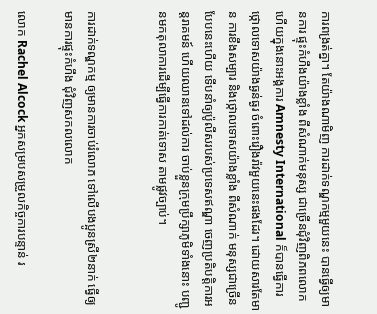ការពង្រត់គ្នា។ តែយ៉ាងណាមិញ ការដាក់ទណ្ឌកម្មមួយនេះ បានធ្វើឲ្យមានការ ផ្ទុះកំហឹងយ៉ាងខ្លាំង ពីសំណាក់មនុស្ស ជាច្រើនជុំវិញពិភពលោក ហើយក្នុងនោះអង្គការ Amnesty International ក៏បានធ្វើការ ថ្កោលទោសយ៉ាងធ្ងន់ធ្ងរ ចំពោះរឿងរ៉ាវមួយនេះផងដែរ។ ដោយសារតែមាន ការខឹងសម្បារ និងថ្កោលទោសយ៉ាងខ្លាំង ពីសំណាក់ មនុស្សជាច្រើនបែបនេះហើយ ទើបនាំឲ្យប៉ូលីសរបស់ប្រទេសឥណ្ឌា ចេញប្រតិបត្តិការអន្តរាគមន៍ ហើយឈានទៅដល់ការ ចាប់ខ្លួនក្រុមប្រឹក្សាភូមិទាំងនោះ បញ្ជូនមកតុលាការដើម្បីធ្វើការកាត់ទោស តាមផ្លូវច្បាប់។


ការដាក់ទណ្ឌកម្ម ឲ្យមានការចាប់រំលោភ ទៅលើបងប្អូនស្រី២នាក់ ធ្វើឲ្យមានការផ្ទុះកំហឹង ជុំវិញសកលលោក

លោក Rachel Alcock អ្នកសម្របសម្រួលកិច្ចការបន្ទាន់ រ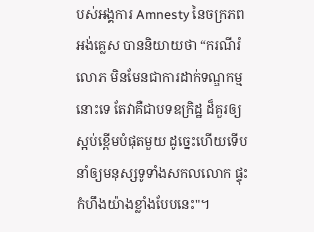បស់អង្គការ Amnesty នៃចក្រភពអង់គ្លេស បាននិយាយថា “ករណីរំលោភ មិនមែនជាការដាក់ទណ្ឌកម្មនោះទេ តែវាគឺជាបទឧក្រិដ្ឋ ដ៏គួរឲ្យស្អប់ខ្ពើមបំផុតមួយ ដូច្នេះហើយទើបនាំឲ្យមនុស្សទូទាំងសកលលោក ផ្ទុះកំហឹងយ៉ាងខ្លាំងបែបនេះ"។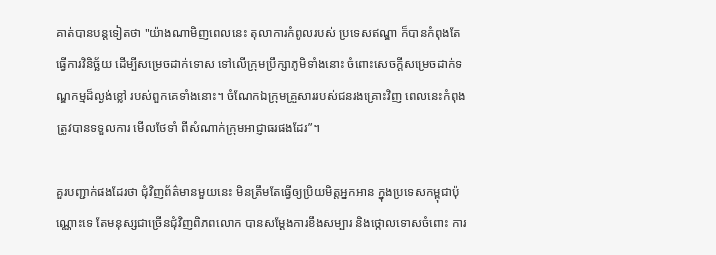គាត់បានបន្តទៀតថា "យ៉ាងណាមិញពេលនេះ តុលាការកំពូលរបស់ ប្រទេសឥណ្ឌា ក៏បានកំពុងតែធ្វើការវិនិច្ឆ័យ ដើម្បីសម្រេចដាក់ទោស ទៅលើក្រុមប្រឹក្សាភូមិទាំងនោះ ចំពោះសេចក្តីសម្រេចដាក់ទណ្ឌកម្មដ៏ល្ងង់ខ្លៅ របស់ពួកគេទាំងនោះ។ ចំណែកឯក្រុមគ្រួសាររបស់ជនរងគ្រោះវិញ ពេលនេះកំពុងត្រូវបានទទួលការ មើលថែទាំ ពីសំណាក់ក្រុមអាជ្ញាធរផងដែរ”។

គួរបញ្ជាក់ផងដែរថា ជុំវិញព័ត៌មានមួយនេះ មិនត្រឹមតែធ្វើឲ្យប្រិយមិត្តអ្នកអាន ក្នុងប្រទេសកម្ពុជាប៉ុណ្ណោះទេ តែមនុស្សជាច្រើនជុំវិញពិភពលោក បានសម្តែងការខឹងសម្បារ និងថ្កោលទោសចំពោះ ការ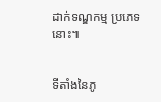ដាក់ទណ្ឌកម្ម ប្រភេទនោះ៕


ទីតាំងនៃភូ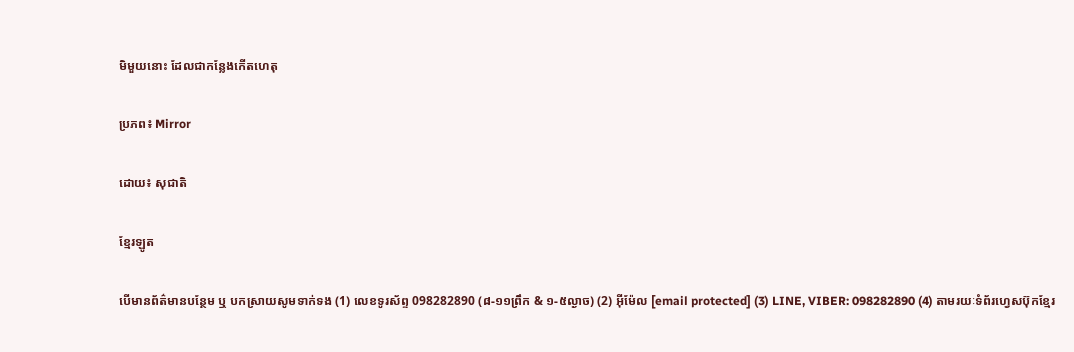មិមួយនោះ ដែលជាកន្លែងកើតហេតុ

ប្រភព៖ Mirror

ដោយ៖ សុជាតិ

ខ្មែរឡូត

បើមានព័ត៌មានបន្ថែម ឬ បកស្រាយសូមទាក់ទង (1) លេខទូរស័ព្ទ 098282890 (៨-១១ព្រឹក & ១-៥ល្ងាច) (2) អ៊ីម៉ែល [email protected] (3) LINE, VIBER: 098282890 (4) តាមរយៈទំព័រហ្វេសប៊ុកខ្មែរ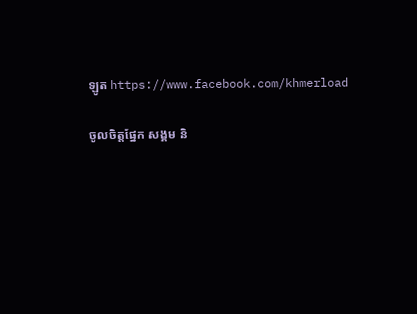ឡូត https://www.facebook.com/khmerload

ចូលចិត្តផ្នែក សង្គម និ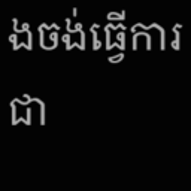ងចង់ធ្វើការជា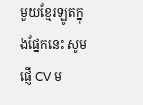មួយខ្មែរឡូតក្នុងផ្នែកនេះ សូមផ្ញើ CV ម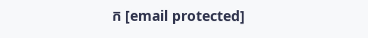ក [email protected]